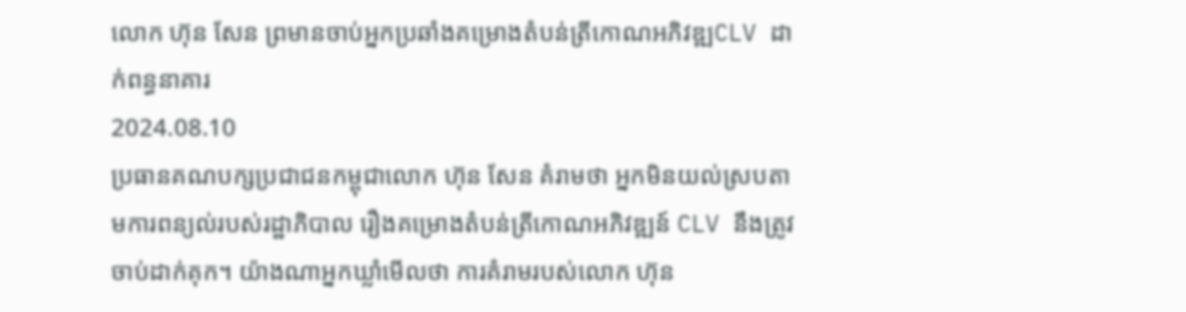លោក ហ៊ុន សែន ព្រមានចាប់អ្នកប្រឆាំងគម្រោងតំបន់ត្រីកោណអភិវឌ្ឍCLV ដាក់ពន្ធនាគារ
2024.08.10
ប្រធានគណបក្សប្រជាជនកម្ពុជាលោក ហ៊ុន សែន គំរាមថា អ្នកមិនយល់ស្របតាមការពន្យល់របស់រដ្ឋាភិបាល រឿងគម្រោងតំបន់ត្រីកោណអភិវឌ្ឍន៍ CLV នឹងត្រូវចាប់ដាក់គុក។ យ៉ាងណាអ្នកឃ្លាំមើលថា ការគំរាមរបស់លោក ហ៊ុន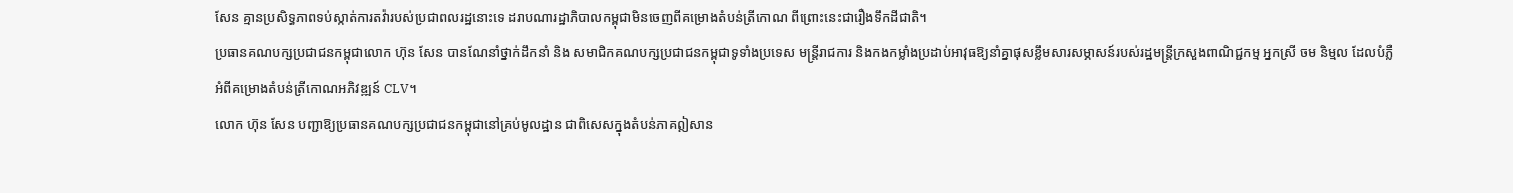សែន គ្មានប្រសិទ្ធភាពទប់ស្កាត់ការតវ៉ារបស់ប្រជាពលរដ្ឋនោះទេ ដរាបណារដ្ឋាភិបាលកម្ពុជាមិនចេញពីគម្រោងតំបន់ត្រីកោណ ពីព្រោះនេះជារឿងទឹកដីជាតិ។
ប្រធានគណបក្សប្រជាជនកម្ពុជាលោក ហ៊ុន សែន បានណែនាំថ្នាក់ដឹកនាំ និង សមាជិកគណបក្សប្រជាជនកម្ពុជាទូទាំងប្រទេស មន្ត្រីរាជការ និងកងកម្លាំងប្រដាប់អាវុធឱ្យនាំគ្នាផុសខ្លឹមសារសម្ភាសន៍របស់រដ្ឋមន្ត្រីក្រសួងពាណិជ្ជកម្ម អ្នកស្រី ចម និម្មល ដែលបំភ្លឺអំពីគម្រោងតំបន់ត្រីកោណអភិវឌ្ឍន៍ CLV។
លោក ហ៊ុន សែន បញ្ជាឱ្យប្រធានគណបក្សប្រជាជនកម្ពុជានៅគ្រប់មូលដ្ឋាន ជាពិសេសក្នុងតំបន់ភាគឦសាន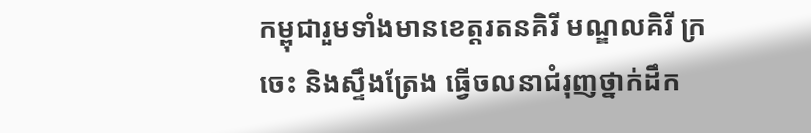កម្ពុជារួមទាំងមានខេត្តរតនគិរី មណ្ឌលគិរី ក្រចេះ និងស្ទឹងត្រែង ធ្វើចលនាជំរុញថ្នាក់ដឹក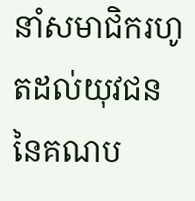នាំសមាជិករហូតដល់យុវជន នៃគណប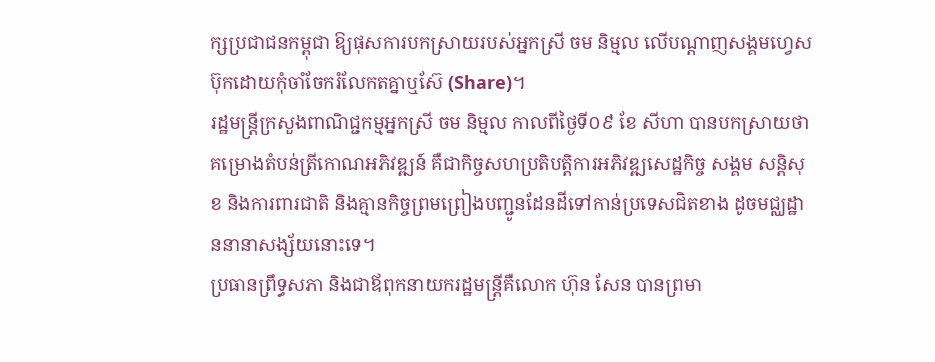ក្សប្រជាជនកម្ពុជា ឱ្យផុសការបកស្រាយរបស់អ្នកស្រី ចម និម្មល លើបណ្ដាញសង្គមហ្វេសប៊ុកដោយកុំចាំចែករំលែកតគ្នាឬស៊ែ (Share)។
រដ្ឋមន្ត្រីក្រសួងពាណិជ្ជកម្មអ្នកស្រី ចម និម្មល កាលពីថ្ងៃទី០៩ ខែ សីហា បានបកស្រាយថា គម្រោងតំបន់ត្រីកោណអភិវឌ្ឍន៍ គឺជាកិច្ចសហប្រតិបត្តិការអភិវឌ្ឍសេដ្ឋកិច្ច សង្គម សន្តិសុខ និងការពារជាតិ និងគ្មានកិច្ចព្រមព្រៀងបញ្ជូនដែនដីទៅកាន់ប្រទេសជិតខាង ដូចមជ្ឈដ្ឋាននានាសង្ស័យនោះទេ។
ប្រធានព្រឹទ្ធសភា និងជាឪពុកនាយករដ្ឋមន្ត្រីគឺលោក ហ៊ុន សែន បានព្រមា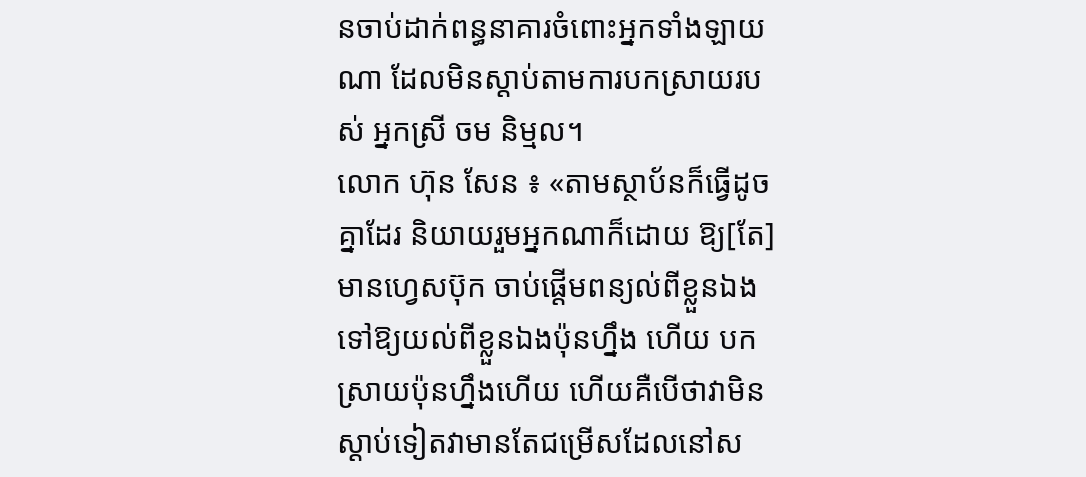នចាប់ដាក់ពន្ធនាគារចំពោះអ្នកទាំងឡាយណា ដែលមិនស្ដាប់តាមការបកស្រាយរបស់ អ្នកស្រី ចម និម្មល។
លោក ហ៊ុន សែន ៖ «តាមស្ថាប័នក៏ធ្វើដូចគ្នាដែរ និយាយរួមអ្នកណាក៏ដោយ ឱ្យ[តែ]មានហ្វេសប៊ុក ចាប់ផ្ដើមពន្យល់ពីខ្លួនឯងទៅឱ្យយល់ពីខ្លួនឯងប៉ុនហ្នឹង ហើយ បកស្រាយប៉ុនហ្នឹងហើយ ហើយគឺបើថាវាមិនស្ដាប់ទៀតវាមានតែជម្រើសដែលនៅស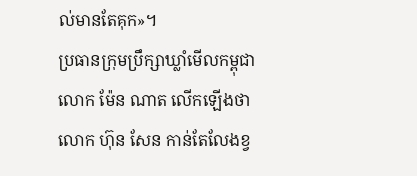ល់មានតែគុក»។
ប្រធានក្រុមប្រឹក្សាឃ្លាំមើលកម្ពុជាលោក ម៉ែន ណាត លើកឡើងថា លោក ហ៊ុន សែន កាន់តែលែងខ្វ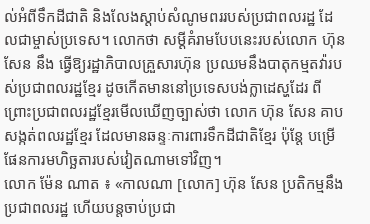ល់អំពីទឹកដីជាតិ និងលែងស្ដាប់សំណូមពររបស់ប្រជាពលរដ្ឋ ដែលជាម្ចាស់ប្រទេស។ លោកថា សម្ដីគំរាមបែបនេះរបស់លោក ហ៊ុន សែន នឹង ធ្វើឱ្យរដ្ឋាភិបាលគ្រួសារហ៊ុន ប្រឈមនឹងបាតុកម្មតវ៉ារបស់ប្រជាពលរដ្ឋខ្មែរ ដូចកើតមាននៅប្រទេសបង់ក្លាដេស្ហដែរ ពីព្រោះប្រជាពលរដ្ឋខ្មែរមើលឃើញច្បាស់ថា លោក ហ៊ុន សែន គាបសង្កត់ពលរដ្ឋខ្មែរ ដែលមានឆន្ទៈការពារទឹកដីជាតិខ្មែរ ប៉ុន្តែ បម្រើផែនការមហិច្ឆតារបស់វៀតណាមទៅវិញ។
លោក ម៉ែន ណាត ៖ «កាលណា [លោក] ហ៊ុន សែន ប្រតិកម្មនឹងប្រជាពលរដ្ឋ ហើយបន្តចាប់ប្រជា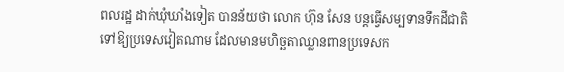ពលរដ្ឋ ដាក់ឃុំឃាំងទៀត បានន័យថា លោក ហ៊ុន សែន បន្តធ្វើសម្បទានទឹកដីជាតិ ទៅឱ្យប្រទេសវៀតណាម ដែលមានមហិច្ឆតាឈ្លានពានប្រទេសក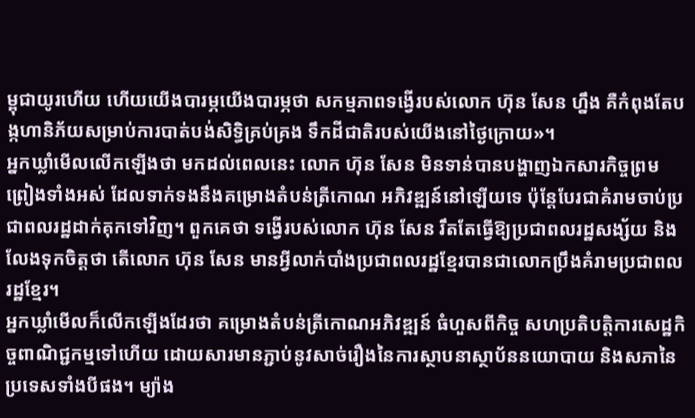ម្ពុជាយូរហើយ ហើយយើងបារម្ភយើងបារម្ភថា សកម្មភាពទង្វើរបស់លោក ហ៊ុន សែន ហ្នឹង គឺកំពុងតែបង្កហានិភ័យសម្រាប់ការបាត់បង់សិទ្ធិគ្រប់គ្រង ទឹកដីជាតិរបស់យើងនៅថ្ងៃក្រោយ»។
អ្នកឃ្លាំមើលលើកឡើងថា មកដល់ពេលនេះ លោក ហ៊ុន សែន មិនទាន់បានបង្ហាញឯកសារកិច្ចព្រមព្រៀងទាំងអស់ ដែលទាក់ទងនឹងគម្រោងតំបន់ត្រីកោណ អភិវឌ្ឍន៍នៅឡើយទេ ប៉ុន្តែបែរជាគំរាមចាប់ប្រជាពលរដ្ឋដាក់គុកទៅវិញ។ ពួកគេថា ទង្វើរបស់លោក ហ៊ុន សែន រឹតតែធ្វើឱ្យប្រជាពលរដ្ឋសង្ស័យ និងលែងទុកចិត្តថា តើលោក ហ៊ុន សែន មានអ្វីលាក់បាំងប្រជាពលរដ្ឋខ្មែរបានជាលោកប្រឹងគំរាមប្រជាពលរដ្ឋខ្មែរ។
អ្នកឃ្លាំមើលក៏លើកឡើងដែរថា គម្រោងតំបន់ត្រីកោណអភិវឌ្ឍន៍ ធំហួសពីកិច្ច សហប្រតិបត្តិការសេដ្ឋកិច្ចពាណិជ្ជកម្មទៅហើយ ដោយសារមានភ្ជាប់នូវសាច់រឿងនៃការស្ថាបនាស្ថាប័ននយោបាយ និងសភានៃប្រទេសទាំងបីផង។ ម្យ៉ាង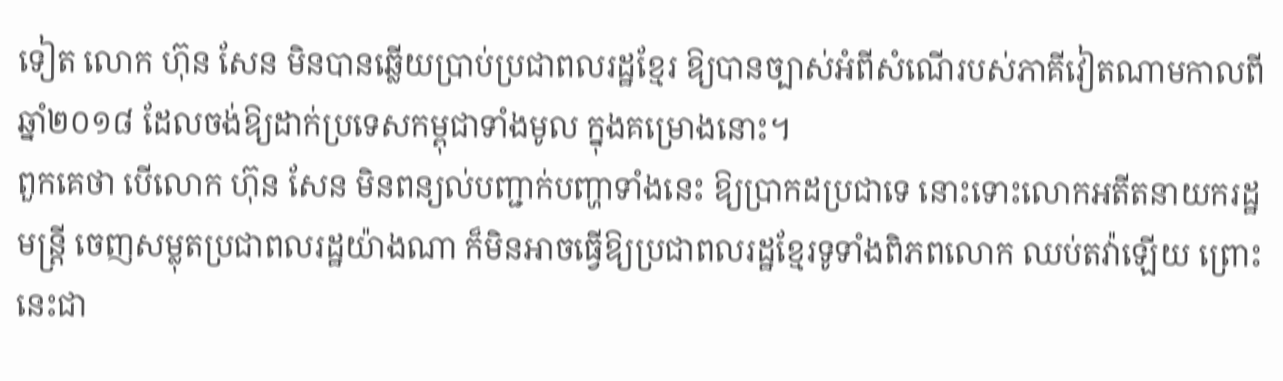ទៀត លោក ហ៊ុន សែន មិនបានឆ្លើយប្រាប់ប្រជាពលរដ្ឋខ្មែរ ឱ្យបានច្បាស់អំពីសំណើរបស់ភាគីវៀតណាមកាលពីឆ្នាំ២០១៨ ដែលចង់ឱ្យដាក់ប្រទេសកម្ពុជាទាំងមូល ក្នុងគម្រោងនោះ។
ពួកគេថា បើលោក ហ៊ុន សែន មិនពន្យល់បញ្ជាក់បញ្ហាទាំងនេះ ឱ្យប្រាកដប្រជាទេ នោះទោះលោកអតីតនាយករដ្ឋមន្ត្រី ចេញសម្លុតប្រជាពលរដ្ឋយ៉ាងណា ក៏មិនអាចធ្វើឱ្យប្រជាពលរដ្ឋខ្មែរទូទាំងពិភពលោក ឈប់តវ៉ាឡើយ ព្រោះនេះជា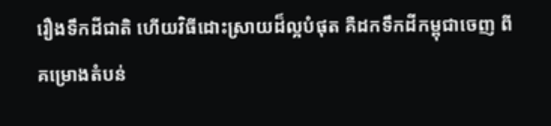រឿងទឹកដីជាតិ ហើយវិធីដោះស្រាយដ៏ល្អបំផុត គឺដកទឹកដីកម្ពុជាចេញ ពីគម្រោងតំបន់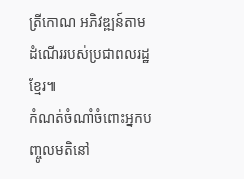ត្រីកោណ អភិវឌ្ឍន៍តាមដំណើររបស់ប្រជាពលរដ្ឋខ្មែរ៕
កំណត់ចំណាំចំពោះអ្នកបញ្ចូលមតិនៅ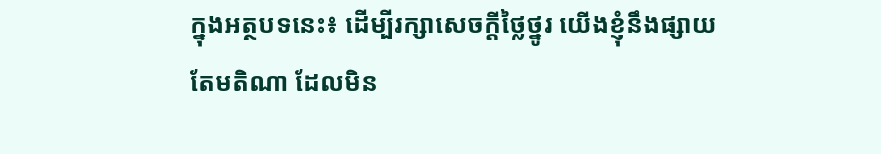ក្នុងអត្ថបទនេះ៖ ដើម្បីរក្សាសេចក្ដីថ្លៃថ្នូរ យើងខ្ញុំនឹងផ្សាយតែមតិណា ដែលមិន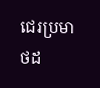ជេរប្រមាថដ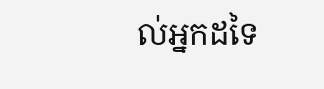ល់អ្នកដទៃ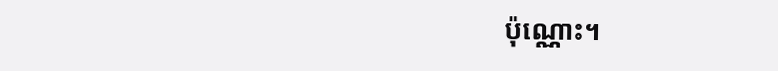ប៉ុណ្ណោះ។